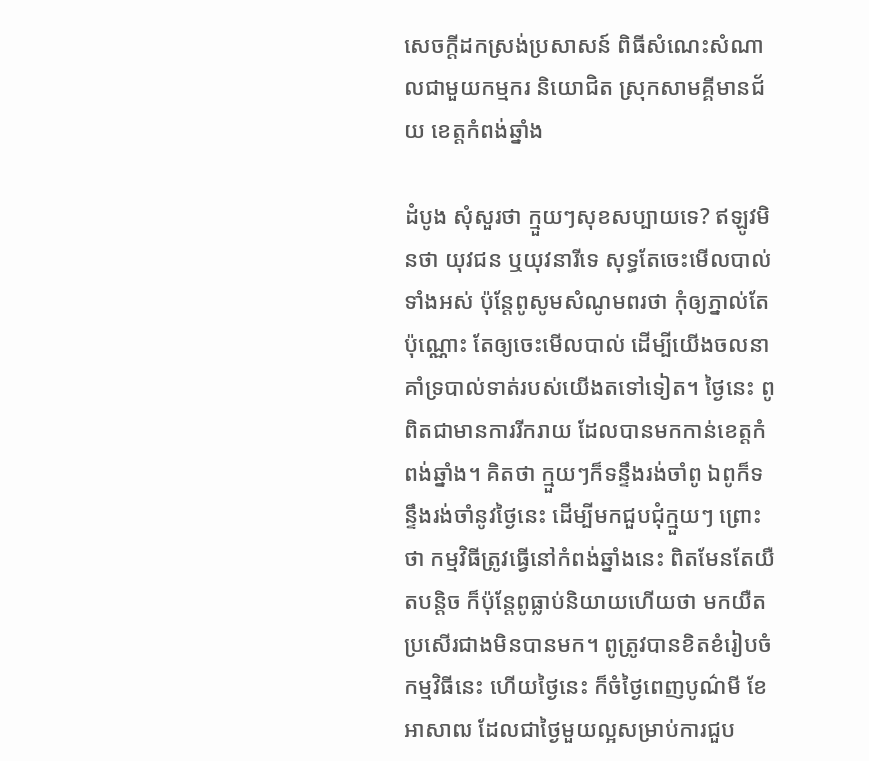សេចក្តីដកស្រង់ប្រសាសន៍ ពិធីសំណេះសំណាលជាមួយកម្មករ និយោជិត ស្រុកសាមគ្គីមានជ័យ ខេត្តកំពង់ឆ្នាំង

ដំបូង សុំសួរថា ក្មួយៗសុខសប្បាយទេ? ឥឡូវមិនថា យុវជន ឬយុវនារីទេ សុទ្ធតែចេះមើលបាល់ទាំងអស់ ប៉ុន្តែពូសូមសំណូមពរថា កុំឲ្យភ្នាល់តែប៉ុណ្ណោះ តែឲ្យចេះមើលបាល់ ដើម្បីយើងចលនាគាំទ្របាល់ទាត់របស់យើងតទៅទៀត។ ថ្ងៃនេះ ពូពិតជាមានការរីករាយ ដែលបានមកកាន់ខេត្តកំពង់ឆ្នាំង។ គិតថា ក្មួយៗក៏ទន្ទឹងរង់ចាំពូ ឯពូក៏ទន្ទឹងរង់ចាំនូវថ្ងៃនេះ ដើម្បីមកជួបជុំក្មួយៗ ព្រោះថា កម្មវិធីត្រូវធ្វើនៅកំពង់ឆ្នាំងនេះ ពិតមែនតែយឺតបន្ដិច ក៏ប៉ុន្តែពូធ្លាប់និយាយហើយថា មកយឺតប្រសើរជាងមិនបានមក។ ពូត្រូវបានខិតខំរៀបចំកម្មវិធីនេះ ហើយថ្ងៃនេះ ក៏ចំថ្ងៃពេញបូណ៌មី ខែអាសាឍ ដែលជាថ្ងៃមួយល្អសម្រាប់ការជួប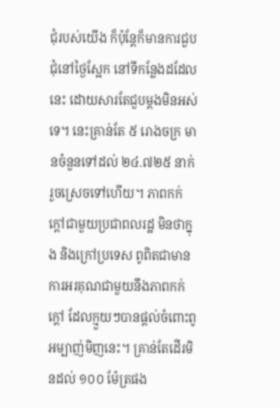ជុំរបស់យើង ក៏ប៉ុន្តែក៏មានការជួបជុំនៅថ្ងៃស្អែក នៅទីកន្លែងដដែលនេះ ដោយសារតែជួបម្ដងមិនអស់ទេ។ នេះគ្រាន់តែ ៥ រោងចក្រ មានចំនួនទៅដល់ ២៤.៧២៥ នាក់ រួចស្រេចទៅហើយ។ ភាពកក់ក្ដៅជាមួយប្រជាពលរដ្ឋ មិនថាក្នុង និងក្រៅប្រទេស ពូពិតជាមានការអរគុណជាមួយនឹងភាពកក់ក្ដៅ ដែលក្មួយៗបានផ្ដល់ចំពោះពូអម្បាញ់មិញនេះ។ គ្រាន់តែដើរមិនដល់ ១០០ ម៉ែត្រផង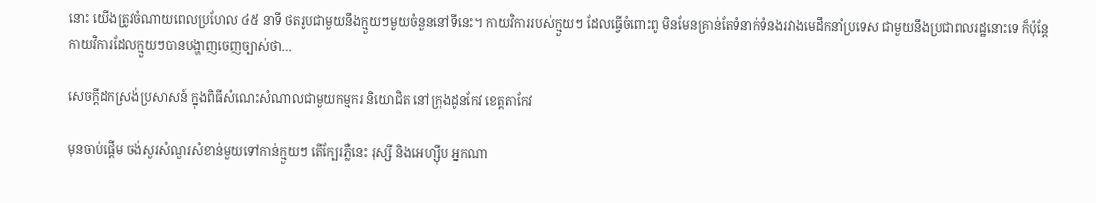នោះ យើងត្រូវចំណាយពេលប្រហែល ៤៥ នាទី ថតរូបជាមួយនឹងក្មួយៗមួយចំនួននៅទីនេះ។ កាយវិការរបស់ក្មួយៗ ដែលធ្វើចំពោះពូ មិនមែនគ្រាន់តែទំនាក់ទំនងរវាងមេដឹកនាំប្រទេស ជាមួយនឹងប្រជាពលរដ្ឋនោះទេ ក៏ប៉ុន្តែកាយវិការដែលក្មួយៗបានបង្ហាញចេញច្បាស់ថា…

សេចក្តីដកស្រង់ប្រសាសន៍ ក្នុងពិធីសំណេះសំណាលជាមួយកម្មករ និយោជិត នៅក្រុងដូនកែវ ខេត្តតាកែវ

មុនចាប់ផ្ដើម ចង់សួរសំណួរសំខាន់មួយទៅកាន់ក្មួយៗ តើក្បែរភ្លឺនេះ រុស្សី និងអេហ្ស៊ីប អ្នកណា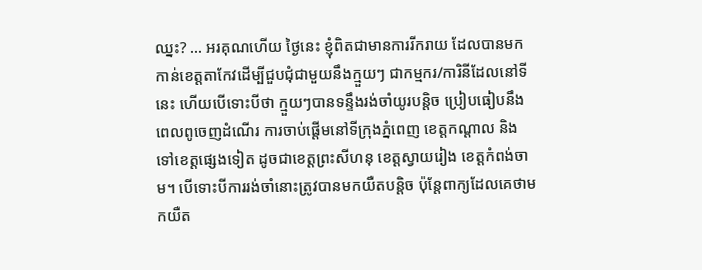ឈ្នះ? … អរគុណហើយ ថ្ងៃនេះ ខ្ញុំពិតជាមានការរីករាយ ដែលបានមកកាន់ខេត្តតាកែវដើម្បីជួបជុំជាមួយនឹងក្មួយៗ ជាកម្មករ/ការិនីដែលនៅទីនេះ ហើយបើទោះបីថា ក្មួយៗបានទន្ទឹងរង់ចាំយូរបន្តិច ប្រៀបធៀបនឹងពេលពូចេញដំណើរ ការចាប់ផ្ដើមនៅទីក្រុងភ្នំពេញ ខេត្តកណ្ដាល និងទៅខេត្តផ្សេងទៀត ដូចជាខេត្តព្រះសីហនុ ខេត្តស្វាយរៀង ខេត្តកំពង់ចាម។ បើទោះបីការរង់ចាំនោះត្រូវបានមកយឺតបន្តិច ប៉ុន្តែពាក្យដែលគេថាមកយឺត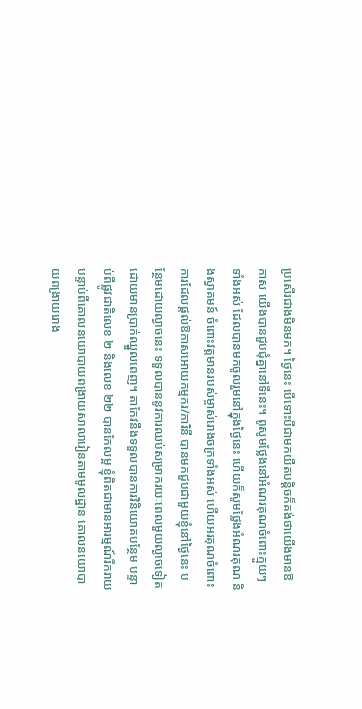ប្រសើរជាងមិនមក។ ថ្ងៃនេះ បើទោះបីជាមកយឺតបន្តិចក៏គង់ថាយើងមានឱកាស យើងបានជួបជុំគ្នានៅទីនេះ។ ពូសូមថ្លែងនៅអំណរគុណចំពោះក្មួយៗទាំងអស់ ដែលបានមកចូលរួមនៅក្នុងថ្ងៃនេះ ហើយក៏សូមថ្លែងអំណរគុណ និងស្វាគមន៍ ចំពោះវត្តមានរបស់ម្ចាស់រោងចក្រទាំងអស់ ហើយអរគុណចំពោះការដែលផ្ដល់ឱកាសអោយកម្មករ/ការិនី បានមកជួបជាមួយខ្ញុំនៅថ្ងៃនេះ បន្ថែមដោយល្ងាចនេះ ទទួលបាននូវការឈប់សម្រាករយៈពេលមួយល្ងាចទៀត ដោយមានប្រាក់ឈ្នួលពេញ។ តាកែវនឹងទទួលបានការវិនិយោគបន្ថែម បន្ទាប់ពីផ្លូវជាតិលេខ ២ និងលេខ ២២ បានកែលម្អ ខ្ញុំពិតជាមានអារម្មណ៍រីករាយ បន្ទាប់ពីគោលនយោបាយពង្រាយសាលារៀនតាមមូលដ្ឋាន គោលនយោបាយពង្រាយរោង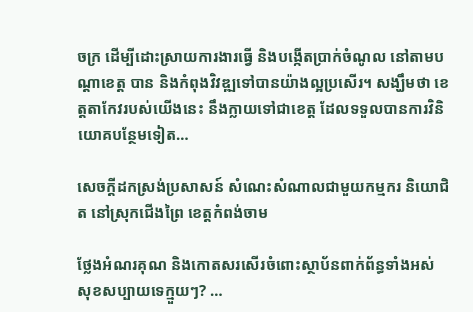ចក្រ ដើម្បីដោះស្រាយការងារធ្វើ និងបង្កើតប្រាក់ចំណូល នៅតាមបណ្ដាខេត្ត បាន និងកំពុងវិវឌ្ឍទៅបានយ៉ាងល្អប្រសើរ។ សង្ឃឹមថា ខេត្តតាកែវរបស់យើងនេះ នឹងក្លាយទៅជាខេត្ត ដែលទទួលបានការវិនិយោគបន្ថែមទៀត…

សេចក្តីដកស្រង់ប្រសាសន៍ សំណេះសំណាលជាមួយកម្មករ និយោជិត នៅស្រុកជើងព្រៃ ខេត្តកំពង់ចាម

ថ្លែងអំណរគុណ និងកោតសរសើរចំពោះស្ថាប័នពាក់ព័ន្ធទាំងអស់ សុខសប្បាយទេក្មួយៗ? …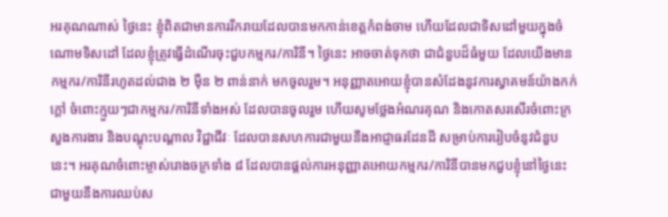អរគុណណាស់ ថ្ងៃនេះ ខ្ញុំពិតជាមានការរីករាយដែលបានមកកាន់ខេត្តកំពង់ចាម ហើយដែលជាទិសដៅមួយក្នុងចំណោមទិសដៅ ដែលខ្ញុំត្រូវធ្វើដំណើរចុះជួបកម្មករ/ការិនី។ ថ្ងៃនេះ អាចចាត់ទុកថា ជាជំនួបដ៏ធំមួយ ដែលយើងមានកម្មករ/ការិនីរហូតដល់ជាង ២ ម៉ឺន ២ ពាន់នាក់ មកចូលរួម។ អនុញ្ញាតអោយខ្ញុំបានសំដែងនូវការស្វាគមន៍យ៉ាងកក់ក្ដៅ ចំពោះក្មួយៗជាកម្មករ/ការិនីទាំងអស់ ដែលបានចូលរួម ហើយសូមថ្លែងអំណរគុណ និងកោតសរសើរចំពោះក្រសួងការងារ និងបណ្ដុះបណ្ដាល វិជ្ជាជីវៈ ដែលបានសហការជាមួយនឹងអាជ្ញាធរដែនដី សម្រាប់ការរៀបចំនូវជំនួបនេះ។ អរគុណចំពោះម្ចាស់រោងចក្រទាំង ៨ ដែលបានផ្ដល់ការអនុញ្ញាតអោយកម្មករ/ការិនីបានមកជួបខ្ញុំនៅថ្ងៃនេះ ជាមួយនឹងការឈប់ស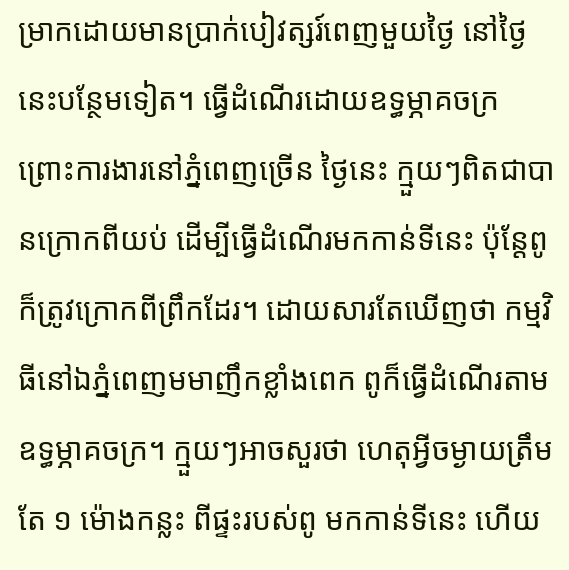ម្រាកដោយមានប្រាក់បៀវត្សរ៍ពេញមួយថ្ងៃ នៅថ្ងៃនេះបន្ថែមទៀត។ ធ្វើដំណើរដោយឧទ្ធម្ភាគចក្រ ព្រោះការងារនៅភ្នំពេញច្រើន ថ្ងៃនេះ ក្មួយៗពិតជាបានក្រោកពីយប់ ដើម្បីធ្វើដំណើរមកកាន់ទីនេះ ប៉ុន្តែពូក៏ត្រូវក្រោកពីព្រឹកដែរ។ ដោយសារតែឃើញថា កម្មវិធីនៅឯភ្នំពេញមមាញឹកខ្លាំងពេក ពូក៏ធ្វើដំណើរតាមឧទ្ធម្ភាគចក្រ។ ក្មួយៗអាចសួរថា ហេតុអ្វីចម្ងាយត្រឹមតែ ១ ម៉ោងកន្លះ ពីផ្ទះរបស់ពូ មកកាន់ទីនេះ ហើយ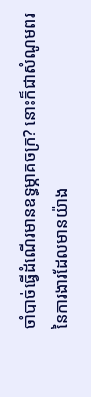ចាំបាច់ធ្វើដំណើរមានឧទ្ធម្ភាគចក្រ? នោះក៏ជាសំណូមពរ នៃការងារដែលមានយ៉ាង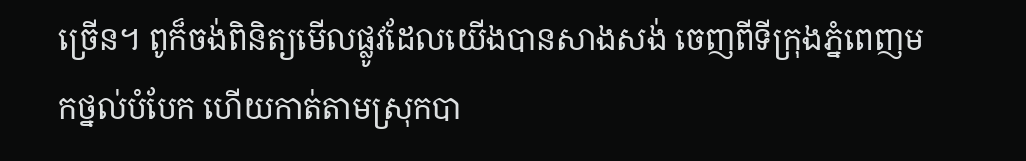ច្រើន។ ពូក៏ចង់ពិនិត្យមើលផ្លូវដែលយើងបានសាងសង់ ចេញពីទីក្រុងភ្នំពេញមកថ្នល់បំបែក ហើយកាត់តាមស្រុកបា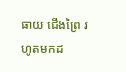ធាយ ជើងព្រៃ រហូតមកដ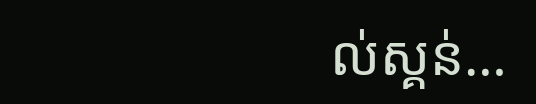ល់ស្គន់…